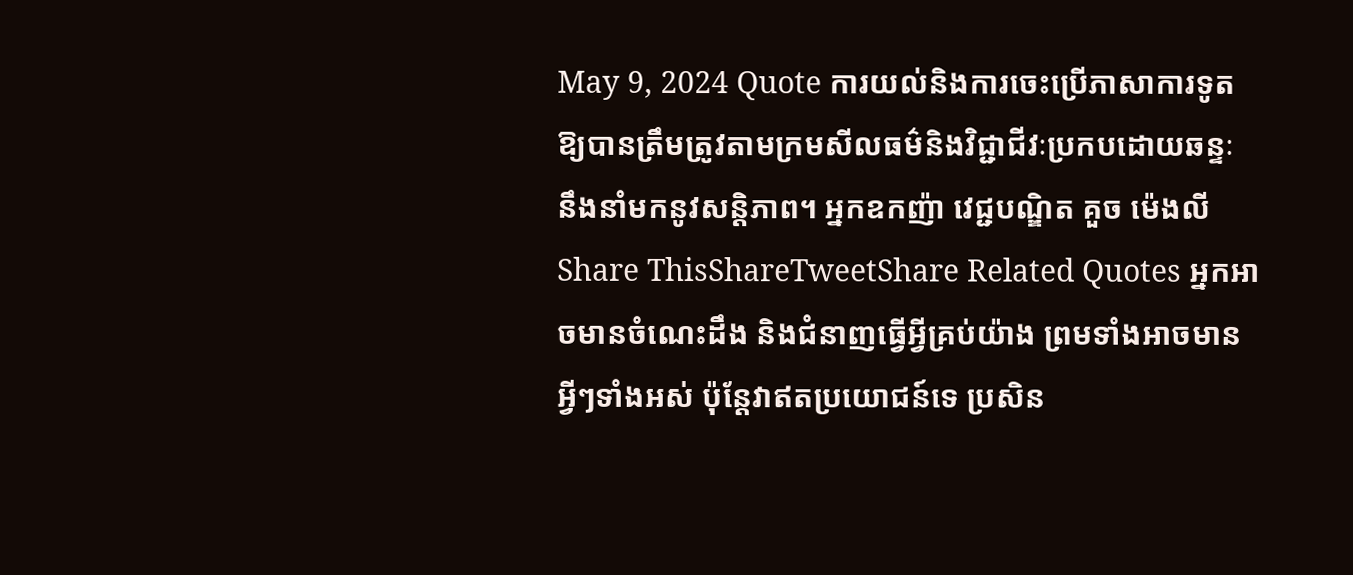May 9, 2024 Quote ការយល់និងការចេះប្រើភាសាការទូតឱ្យបានត្រឹមត្រូវតាមក្រមសីលធម៌និងវិជ្ជាជីវៈប្រកបដោយឆន្ទៈ នឹងនាំមកនូវសន្ដិភាព។ អ្នកឧកញ៉ា វេជ្ជបណ្ឌិត គួច ម៉េងលី Share ThisShareTweetShare Related Quotes អ្នកអាចមានចំណេះដឹង និងជំនាញធ្វើអ្វីគ្រប់យ៉ាង ព្រមទាំងអាចមានអ្វីៗទាំងអស់ ប៉ុន្តែវាឥតប្រយោជន៍ទេ ប្រសិន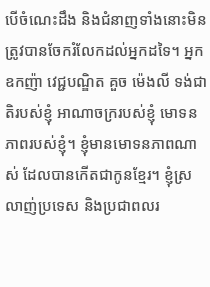បើចំណេះដឹង និងជំនាញទាំងនោះមិនត្រូវបានចែករំលែកដល់អ្នកដទៃ។ អ្នកឧកញ៉ា វេជ្ជបណ្ឌិត គួច ម៉េងលី ទង់ជាតិរបស់ខ្ញុំ អាណាចក្ររបស់ខ្ញុំ មោទនភាពរបស់ខ្ញុំ។ ខ្ញុំមានមោទនភាពណាស់ ដែលបានកើតជាកូនខ្មែរ។ ខ្ញុំស្រលាញ់ប្រទេស និងប្រជាពលរ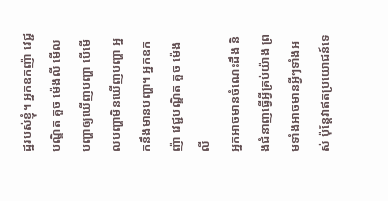ដ្ឋរបស់ខ្ញុំ។ អ្នកឧកញ៉ា វេជ្ជបណ្ឌិត គួច ម៉េងលី មើលបញ្ហាឲ្យឃើញបញ្ហា បើមើលបញ្ហាមិនឃើញបញ្ហា អ្នកនឹងមានបញ្ហា។ អ្នកឧកញ៉ា វេជ្ជបណ្ឌិត គួច ម៉េងលី
អ្នកអាចមានចំណេះដឹង និងជំនាញធ្វើអ្វីគ្រប់យ៉ាង ព្រមទាំងអាចមានអ្វីៗទាំងអស់ ប៉ុន្តែវាឥតប្រយោជន៍ទេ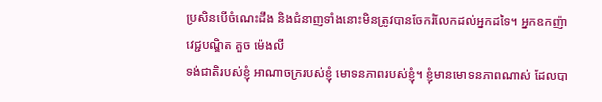ប្រសិនបើចំណេះដឹង និងជំនាញទាំងនោះមិនត្រូវបានចែករំលែកដល់អ្នកដទៃ។ អ្នកឧកញ៉ា វេជ្ជបណ្ឌិត គួច ម៉េងលី
ទង់ជាតិរបស់ខ្ញុំ អាណាចក្ររបស់ខ្ញុំ មោទនភាពរបស់ខ្ញុំ។ ខ្ញុំមានមោទនភាពណាស់ ដែលបា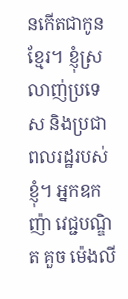នកើតជាកូនខ្មែរ។ ខ្ញុំស្រលាញ់ប្រទេស និងប្រជាពលរដ្ឋរបស់ខ្ញុំ។ អ្នកឧកញ៉ា វេជ្ជបណ្ឌិត គួច ម៉េងលី